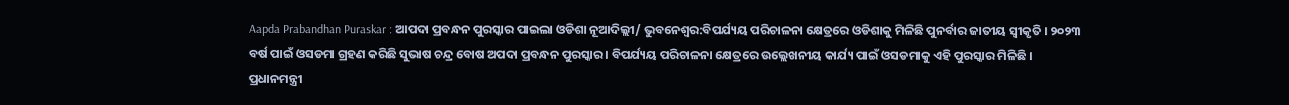Aapda Prabandhan Puraskar : ଆପଦା ପ୍ରବନ୍ଧନ ପୁରସ୍କାର ପାଇଲା ଓଡିଶା ନୂଆଦିଲ୍ଲୀ/ ଭୁବନେଶ୍ବର:ବିପର୍ଯ୍ୟୟ ପରିଚାଳନା କ୍ଷେତ୍ରରେ ଓଡିଶାକୁ ମିଳିଛି ପୁନର୍ବାର ଜାତୀୟ ସ୍ବୀକୃତି । ୨୦୨୩ ବର୍ଷ ପାଇଁ ଓସଡମା ଗ୍ରହଣ କରିଛି ସୁଭାଷ ଚନ୍ଦ୍ର ବୋଷ ଅପଦା ପ୍ରବନ୍ଧନ ପୁରସ୍କାର । ବିପର୍ଯ୍ୟୟ ପରିଚାଳନା କ୍ଷେତ୍ରରେ ଉଲ୍ଲେଖନୀୟ କାର୍ଯ୍ୟ ପାଇଁ ଓସଡମାକୁ ଏହି ପୁରସ୍କାର ମିଳିଛି । ପ୍ରଧାନମନ୍ତ୍ରୀ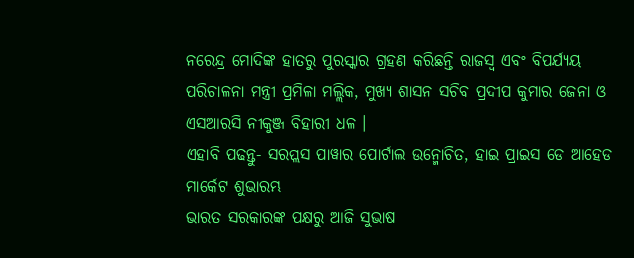ନରେନ୍ଦ୍ର ମୋଦିଙ୍କ ହାତରୁ ପୁରସ୍କାର ଗ୍ରହଣ କରିଛନ୍ତି ରାଜସ୍ବ ଏବଂ ବିପର୍ଯ୍ୟୟ ପରିଚାଳନା ମନ୍ତ୍ରୀ ପ୍ରମିଳା ମଲ୍ଲିକ, ମୁଖ୍ୟ ଶାସନ ସଚିବ ପ୍ରଦୀପ କୁମାର ଜେନା ଓ ଏସଆରସି ନୀକୁଞ୍ଜ ବିହାରୀ ଧଳ ।
ଏହାବି ପଢନ୍ତୁ- ସରପ୍ଲସ ପାୱାର ପୋର୍ଟାଲ ଉନ୍ମୋଚିତ, ହାଇ ପ୍ରାଇସ ଡେ ଆହେଡ ମାର୍କେଟ ଶୁଭାରମ୍ଭ
ଭାରତ ସରକାରଙ୍କ ପକ୍ଷରୁ ଆଜି ସୁଭାଷ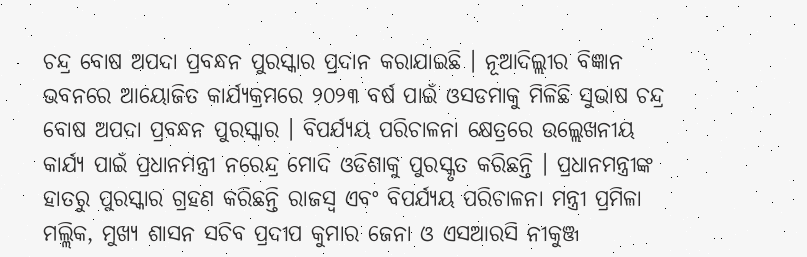ଚନ୍ଦ୍ର ବୋଷ ଅପଦା ପ୍ରବନ୍ଧନ ପୁରସ୍କାର ପ୍ରଦାନ କରାଯାଇଛି । ନୂଆଦିଲ୍ଲୀର ବିଜ୍ଞାନ ଭବନରେ ଆୟୋଜିତ କାର୍ଯ୍ୟକ୍ରମରେ ୨୦୨୩ ବର୍ଷ ପାଇଁ ଓସଡମାକୁ ମିଳିଛି ସୁଭାଷ ଚନ୍ଦ୍ର ବୋଷ ଅପଦା ପ୍ରବନ୍ଧନ ପୁରସ୍କାର । ବିପର୍ଯ୍ୟୟ ପରିଚାଳନା କ୍ଷେତ୍ରରେ ଉଲ୍ଲେଖନୀୟ କାର୍ଯ୍ୟ ପାଇଁ ପ୍ରଧାନମନ୍ତ୍ରୀ ନରେନ୍ଦ୍ର ମୋଦି ଓଡିଶାକୁ ପୁରସ୍କୃତ କରିଛନ୍ତି । ପ୍ରଧାନମନ୍ତ୍ରୀଙ୍କ ହାତରୁ ପୁରସ୍କାର ଗ୍ରହଣ କରିଛନ୍ତି ରାଜସ୍ବ ଏବଂ ବିପର୍ଯ୍ୟୟ ପରିଚାଳନା ମନ୍ତ୍ରୀ ପ୍ରମିଳା ମଲ୍ଲିକ, ମୁଖ୍ୟ ଶାସନ ସଚିବ ପ୍ରଦୀପ କୁମାର ଜେନା ଓ ଏସଆରସି ନୀକୁଞ୍ଜ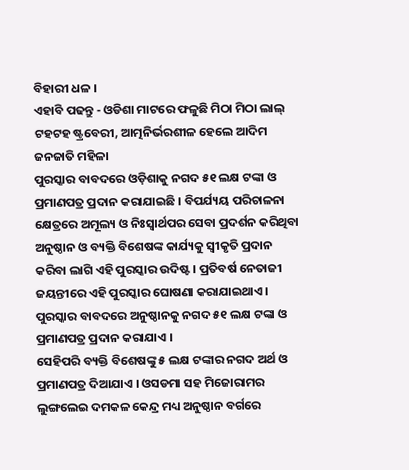ବିହାରୀ ଧଳ ।
ଏହାବି ପଢନ୍ତୁ - ଓଡିଶା ମାଟରେ ଫଳୁଛି ମିଠା ମିଠା ଲାଲ୍ ଟହଟହ ଷ୍ଟ୍ରବେରୀ, ଆତ୍ମନିର୍ଭରଶୀଳ ହେଲେ ଆଦିମ ଜନଜାତି ମହିଳା
ପୁରସ୍କାର ବାବଦରେ ଓଡ଼ିଶାକୁ ନଗଦ ୫୧ ଲକ୍ଷ ଟଙ୍କା ଓ ପ୍ରମାଣପତ୍ର ପ୍ରଦାନ କରାଯାଇଛି । ବିପର୍ଯ୍ୟୟ ପରିଚାଳନା କ୍ଷେତ୍ରରେ ଅମୂଲ୍ୟ ଓ ନିଃସ୍ୱାର୍ଥପର ସେବା ପ୍ରଦର୍ଶନ କରିଥିବା ଅନୁଷ୍ଠାନ ଓ ବ୍ୟକ୍ତି ବିଶେଷଙ୍କ କାର୍ଯ୍ୟକୁ ସ୍ୱୀକୃତି ପ୍ରଦାନ କରିବା ଲାଗି ଏହି ପୁରସ୍କାର ଉଦିଷ୍ଟ । ପ୍ରତିବର୍ଷ ନେତାଜୀ ଜୟନ୍ତୀରେ ଏହି ପୁରସ୍କାର ଘୋଷଣା କରାଯାଇଥାଏ । ପୁରସ୍କାର ବାବଦରେ ଅନୁଷ୍ଠାନକୁ ନଗଦ ୫୧ ଲକ୍ଷ ଟଙ୍କା ଓ ପ୍ରମାଣପତ୍ର ପ୍ରଦାନ କରାଯାଏ ।
ସେହିପରି ବ୍ୟକ୍ତି ବିଶେଷଙ୍କୁ ୫ ଲକ୍ଷ ଟଙ୍କାର ନଗଦ ଅର୍ଥ ଓ ପ୍ରମାଣପତ୍ର ଦିଆଯାଏ । ଓସଡମା ସହ ମିଜୋରାମର ଲୁଙ୍ଗଲେଇ ଦମକଳ କେନ୍ଦ୍ର ମଧ୍ୟ ଅନୁଷ୍ଠାନ ବର୍ଗରେ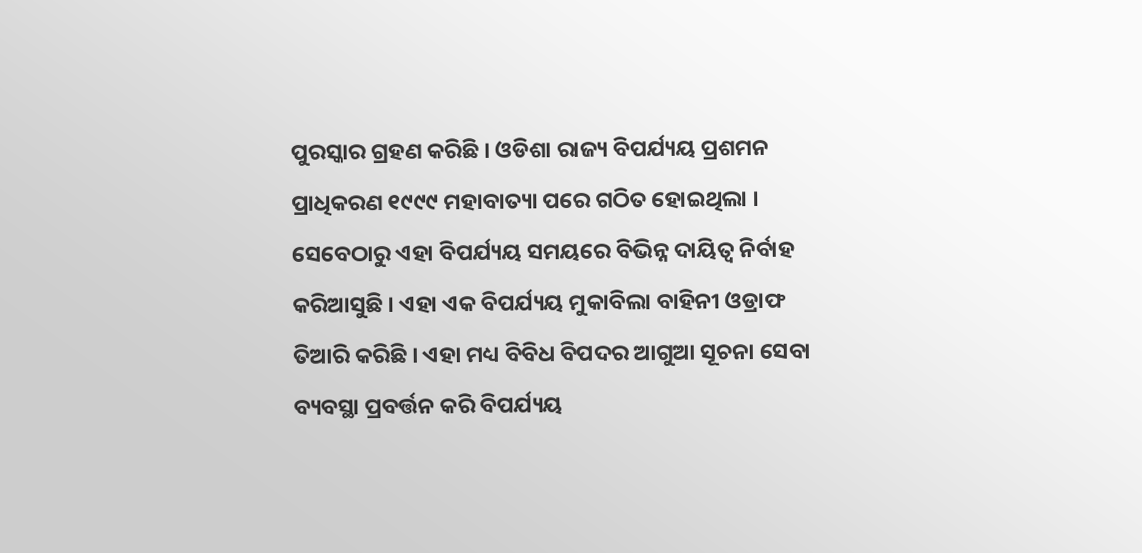ପୁରସ୍କାର ଗ୍ରହଣ କରିଛି । ଓଡିଶା ରାଜ୍ୟ ବିପର୍ଯ୍ୟୟ ପ୍ରଶମନ ପ୍ରାଧିକରଣ ୧୯୯୯ ମହାବାତ୍ୟା ପରେ ଗଠିତ ହୋଇଥିଲା । ସେବେଠାରୁ ଏହା ବିପର୍ଯ୍ୟୟ ସମୟରେ ବିଭିନ୍ନ ଦାୟିତ୍ୱ ନିର୍ବାହ କରିଆସୁଛି । ଏହା ଏକ ବିପର୍ଯ୍ୟୟ ମୁକାବିଲା ବାହିନୀ ଓଡ୍ରାଫ ତିଆରି କରିଛି । ଏହା ମଧ୍ୟ ବିବିଧ ବିପଦର ଆଗୁଆ ସୂଚନା ସେବା ବ୍ୟବସ୍ଥା ପ୍ରବର୍ତ୍ତନ କରି ବିପର୍ଯ୍ୟୟ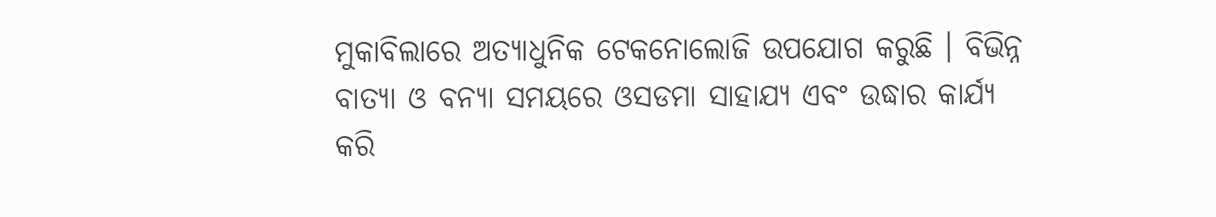ମୁକାବିଲାରେ ଅତ୍ୟାଧୁନିକ ଟେକନୋଲୋଜି ଉପଯୋଗ କରୁଛି । ବିଭିନ୍ନ ବାତ୍ୟା ଓ ବନ୍ୟା ସମୟରେ ଓସଡମା ସାହାଯ୍ୟ ଏବଂ ଉଦ୍ଧାର କାର୍ଯ୍ୟ କରି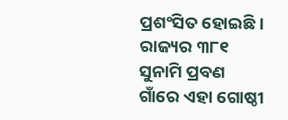ପ୍ରଶଂସିତ ହୋଇଛି । ରାଜ୍ୟର ୩୮୧ ସୁନାମି ପ୍ରବଣ ଗାଁରେ ଏହା ଗୋଷ୍ଠୀ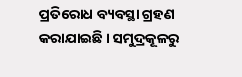ପ୍ରତିରୋଧ ବ୍ୟବସ୍ଥା ଗ୍ରହଣ କରାଯାଇଛି । ସମୁଦ୍ରକୂଳରୁ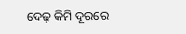ଦେଢ଼ କିମି ଦୂରରେ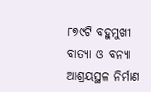୮୭୯ଟି ବହୁମୁଖୀ ବାତ୍ୟା ଓ ବନ୍ୟା ଆଶ୍ରୟସ୍ଥଳ ନିର୍ମାଣ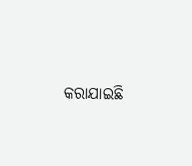କରାଯାଇଛି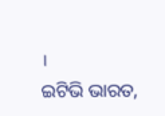।
ଇଟିଭି ଭାରତ,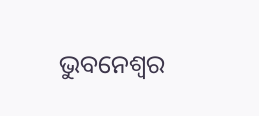ଭୁବନେଶ୍ବର